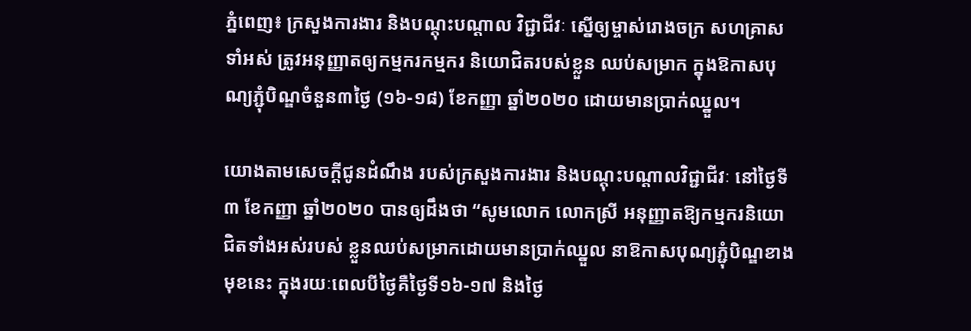ភ្នំពេញ៖ ក្រសួងការងារ និងបណ្តុះបណ្តាល វិជ្ជាជីវៈ ស្នើឲ្យម្ចាស់រោងចក្រ សហគ្រាសទាំអស់ ត្រូវអនុញ្ញាតឲ្យកម្មករកម្មករ និយោជិតរបស់ខ្លួន ឈប់សម្រាក ក្នុងឱកាសបុណ្យភ្ជុំបិណ្ឌចំនួន៣ថ្ងៃ (១៦-១៨) ខែកញ្ញា ឆ្នាំ២០២០ ដោយមានប្រាក់ឈ្នួល។

យោងតាមសេចក្ដីជូនដំណឹង របស់ក្រសួងការងារ និងបណ្ដុះបណ្ដាលវិជ្ជាជីវៈ នៅថ្ងៃទី៣ ខែកញ្ញា ឆ្នាំ២០២០ បានឲ្យដឹងថា “សូមលោក លោកស្រី អនុញ្ញាតឱ្យកម្មករនិយោជិតទាំងអស់របស់ ខ្លួនឈប់សម្រាកដោយមានប្រាក់ឈ្នួល នាឱកាសបុណ្យភ្ជុំបិណ្ឌខាងមុខនេះ ក្នុងរយៈពេលបីថ្ងៃគឺថ្ងៃទី១៦-១៧ និងថ្ងៃ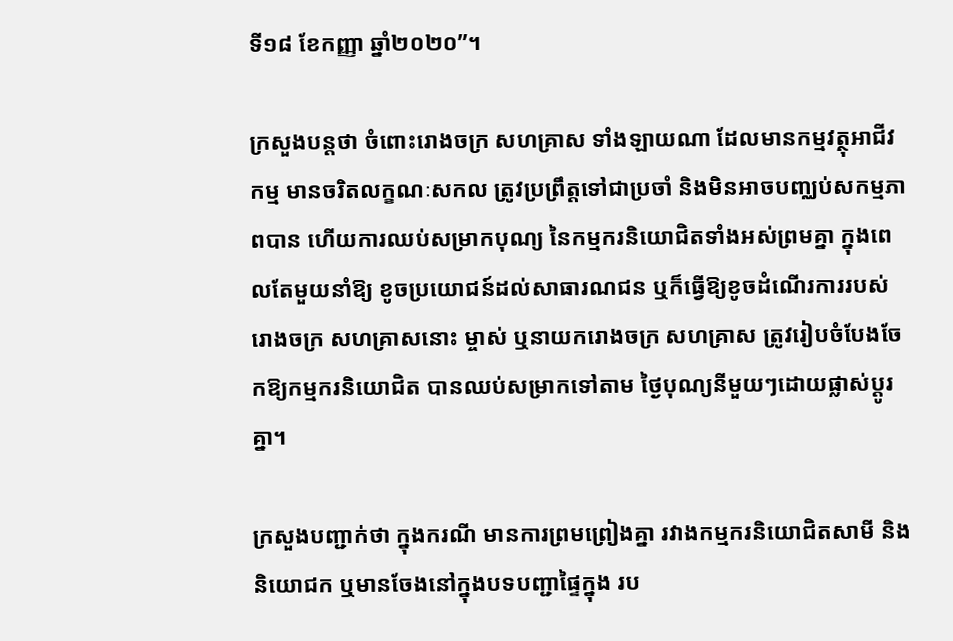ទី១៨ ខែកញ្ញា ឆ្នាំ២០២០”។

ក្រសួងបន្តថា ចំពោះរោងចក្រ សហគ្រាស ទាំងឡាយណា ដែលមានកម្មវត្ថុអាជីវកម្ម មានចរិតលក្ខណៈសកល ត្រូវប្រព្រឹត្តទៅជាប្រចាំ និងមិនអាចបញ្ឈប់សកម្មភាពបាន ហើយការឈប់សម្រាកបុណ្យ នៃកម្មករនិយោជិតទាំងអស់ព្រមគ្នា ក្នុងពេលតែមួយនាំឱ្យ ខូចប្រយោជន៍ដល់សាធារណជន ឬក៏ធ្វើឱ្យខូចដំណើរការរបស់រោងចក្រ សហគ្រាសនោះ ម្ចាស់ ឬនាយករោងចក្រ សហគ្រាស ត្រូវរៀបចំបែងចែកឱ្យកម្មករនិយោជិត បានឈប់សម្រាកទៅតាម ថ្ងៃបុណ្យនីមួយៗដោយផ្លាស់ប្តូរគ្នា។

ក្រសួងបញ្ជាក់ថា ក្នុងករណី មានការព្រមព្រៀងគ្នា រវាងកម្មករនិយោជិតសាមី និងនិយោជក ឬមានចែងនៅក្នុងបទបញ្ជាផ្ទៃក្នុង រប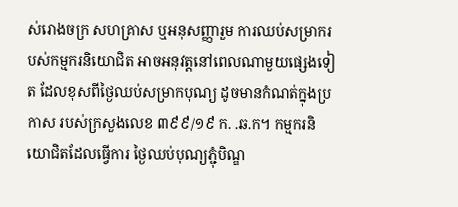ស់រោងចក្រ សហគ្រាស ឬអនុសញ្ញារួម ការឈប់សម្រាករបស់កម្មករនិយោជិត អាចអនុវត្តនៅពេលណាមួយផ្សេងទៀត ដែលខុសពីថ្ងៃឈប់សម្រាកបុណ្យ ដូចមានកំណត់ក្នុងប្រកាស របស់ក្រសួងលេខ ៣៩៩/១៩ ក. .ឆ.ក។ កម្មករនិយោជិតដែលធ្វើការ ថ្ងៃឈប់បុណ្យភ្ជុំបិណ្ឌ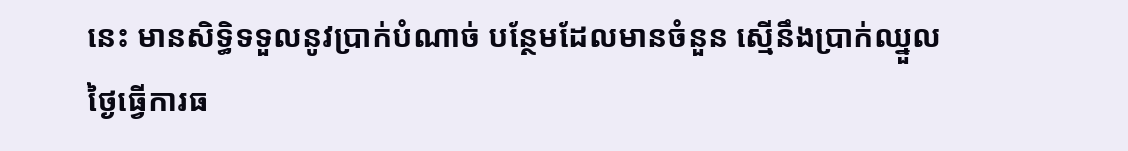នេះ មានសិទ្ធិទទួលនូវប្រាក់បំណាច់ បន្ថែមដែលមានចំនួន ស្មើនឹងប្រាក់ឈ្នួលថ្ងៃធ្វើការធ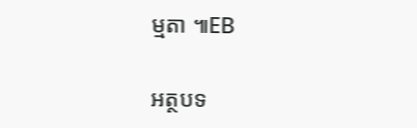ម្មតា ៕EB

អត្ថបទ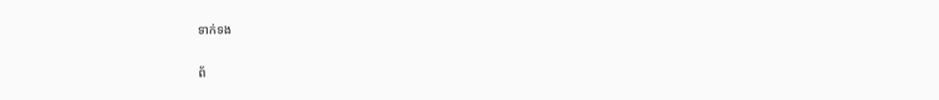ទាក់ទង

ព័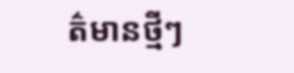ត៌មានថ្មីៗ